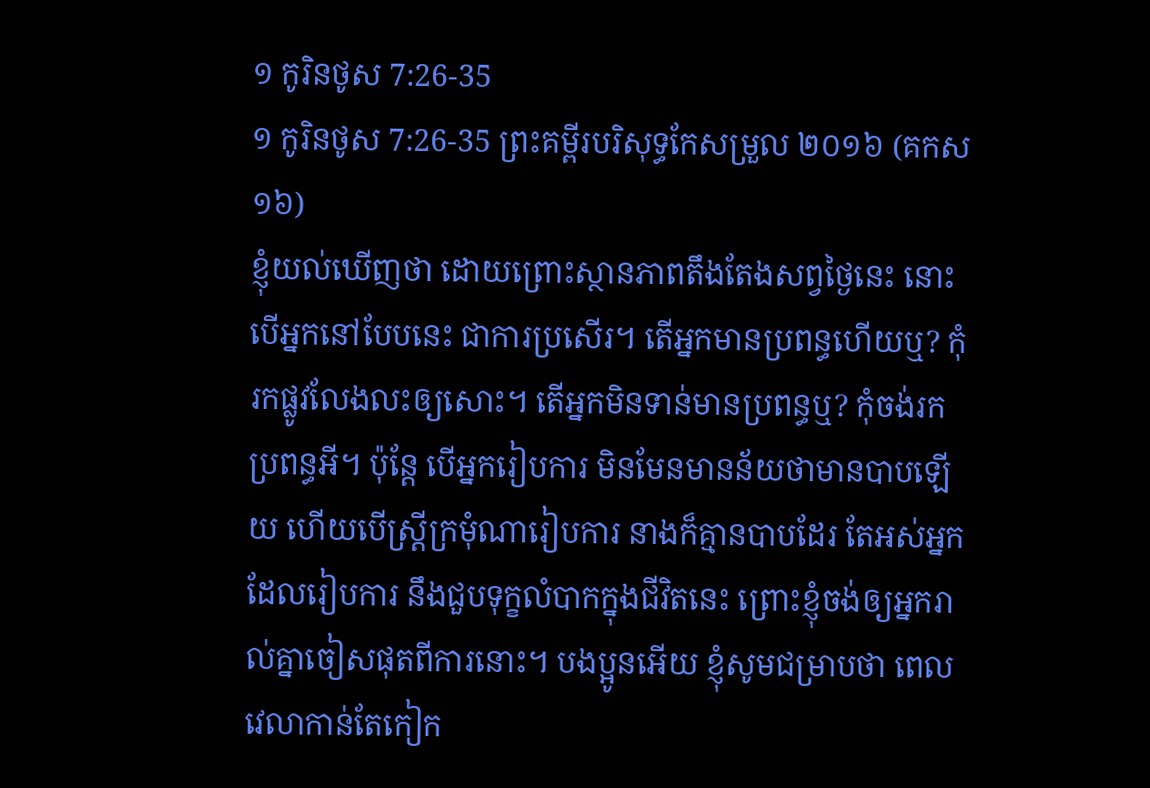១ កូរិនថូស 7:26-35
១ កូរិនថូស 7:26-35 ព្រះគម្ពីរបរិសុទ្ធកែសម្រួល ២០១៦ (គកស១៦)
ខ្ញុំយល់ឃើញថា ដោយព្រោះស្ថានភាពតឹងតែងសព្វថ្ងៃនេះ នោះបើអ្នកនៅបែបនេះ ជាការប្រសើរ។ តើអ្នកមានប្រពន្ធហើយឬ? កុំរកផ្លូវលែងលះឲ្យសោះ។ តើអ្នកមិនទាន់មានប្រពន្ធឬ? កុំចង់រកប្រពន្ធអី។ ប៉ុន្តែ បើអ្នករៀបការ មិនមែនមានន័យថាមានបាបឡើយ ហើយបើស្ត្រីក្រមុំណារៀបការ នាងក៏គ្មានបាបដែរ តែអស់អ្នកដែលរៀបការ នឹងជួបទុក្ខលំបាកក្នុងជីវិតនេះ ព្រោះខ្ញុំចង់ឲ្យអ្នករាល់គ្នាចៀសផុតពីការនោះ។ បងប្អូនអើយ ខ្ញុំសូមជម្រាបថា ពេលវេលាកាន់តែកៀក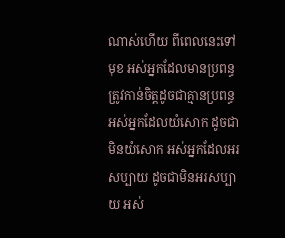ណាស់ហើយ ពីពេលនេះទៅមុខ អស់អ្នកដែលមានប្រពន្ធ ត្រូវកាន់ចិត្តដូចជាគ្មានប្រពន្ធ អស់អ្នកដែលយំសោក ដូចជាមិនយំសោក អស់អ្នកដែលអរសប្បាយ ដូចជាមិនអរសប្បាយ អស់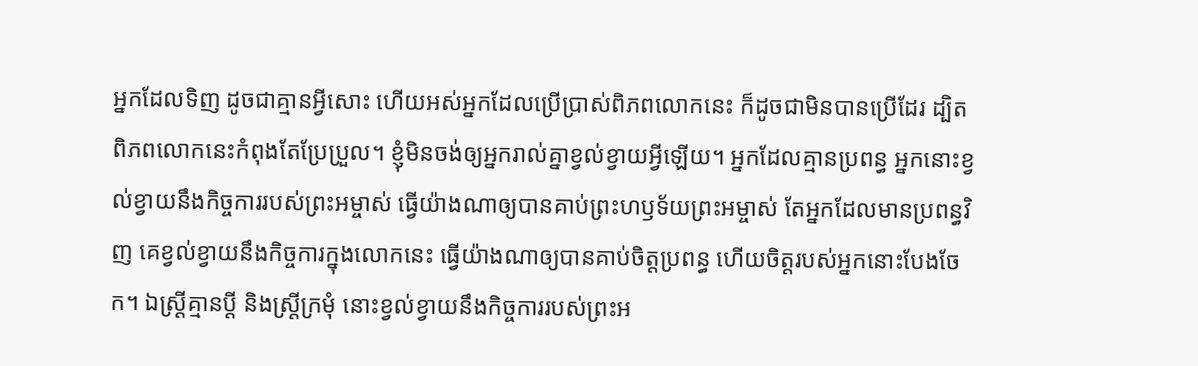អ្នកដែលទិញ ដូចជាគ្មានអ្វីសោះ ហើយអស់អ្នកដែលប្រើប្រាស់ពិភពលោកនេះ ក៏ដូចជាមិនបានប្រើដែរ ដ្បិតពិភពលោកនេះកំពុងតែប្រែប្រួល។ ខ្ញុំមិនចង់ឲ្យអ្នករាល់គ្នាខ្វល់ខ្វាយអ្វីឡើយ។ អ្នកដែលគ្មានប្រពន្ធ អ្នកនោះខ្វល់ខ្វាយនឹងកិច្ចការរបស់ព្រះអម្ចាស់ ធ្វើយ៉ាងណាឲ្យបានគាប់ព្រះហឫទ័យព្រះអម្ចាស់ តែអ្នកដែលមានប្រពន្ធវិញ គេខ្វល់ខ្វាយនឹងកិច្ចការក្នុងលោកនេះ ធ្វើយ៉ាងណាឲ្យបានគាប់ចិត្តប្រពន្ធ ហើយចិត្តរបស់អ្នកនោះបែងចែក។ ឯស្ត្រីគ្មានប្តី និងស្ត្រីក្រមុំ នោះខ្វល់ខ្វាយនឹងកិច្ចការរបស់ព្រះអ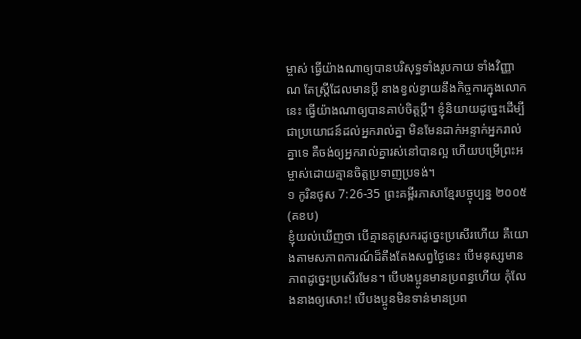ម្ចាស់ ធ្វើយ៉ាងណាឲ្យបានបរិសុទ្ធទាំងរូបកាយ ទាំងវិញ្ញាណ តែស្ត្រីដែលមានប្តី នាងខ្វល់ខ្វាយនឹងកិច្ចការក្នុងលោកនេះ ធ្វើយ៉ាងណាឲ្យបានគាប់ចិត្តប្តី។ ខ្ញុំនិយាយដូច្នេះដើម្បីជាប្រយោជន៍ដល់អ្នករាល់គ្នា មិនមែនដាក់អន្ទាក់អ្នករាល់គ្នាទេ គឺចង់ឲ្យអ្នករាល់គ្នារស់នៅបានល្អ ហើយបម្រើព្រះអម្ចាស់ដោយគ្មានចិត្តប្រទាញប្រទង់។
១ កូរិនថូស 7:26-35 ព្រះគម្ពីរភាសាខ្មែរបច្ចុប្បន្ន ២០០៥ (គខប)
ខ្ញុំយល់ឃើញថា បើគ្មានគូស្រករដូច្នេះប្រសើរហើយ គឺយោងតាមសភាពការណ៍ដ៏តឹងតែងសព្វថ្ងៃនេះ បើមនុស្សមានភាពដូច្នេះប្រសើរមែន។ បើបងប្អូនមានប្រពន្ធហើយ កុំលែងនាងឲ្យសោះ! បើបងប្អូនមិនទាន់មានប្រព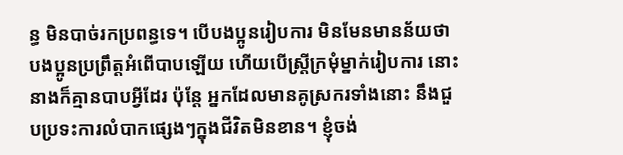ន្ធ មិនបាច់រកប្រពន្ធទេ។ បើបងប្អូនរៀបការ មិនមែនមានន័យថា បងប្អូនប្រព្រឹត្តអំពើបាបឡើយ ហើយបើស្ត្រីក្រមុំម្នាក់រៀបការ នោះនាងក៏គ្មានបាបអ្វីដែរ ប៉ុន្តែ អ្នកដែលមានគូស្រករទាំងនោះ នឹងជួបប្រទះការលំបាកផ្សេងៗក្នុងជីវិតមិនខាន។ ខ្ញុំចង់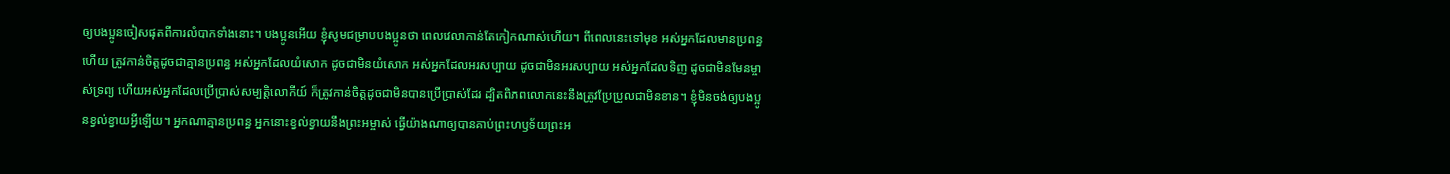ឲ្យបងប្អូនចៀសផុតពីការលំបាកទាំងនោះ។ បងប្អូនអើយ ខ្ញុំសូមជម្រាបបងប្អូនថា ពេលវេលាកាន់តែកៀកណាស់ហើយ។ ពីពេលនេះទៅមុខ អស់អ្នកដែលមានប្រពន្ធហើយ ត្រូវកាន់ចិត្តដូចជាគ្មានប្រពន្ធ អស់អ្នកដែលយំសោក ដូចជាមិនយំសោក អស់អ្នកដែលអរសប្បាយ ដូចជាមិនអរសប្បាយ អស់អ្នកដែលទិញ ដូចជាមិនមែនម្ចាស់ទ្រព្យ ហើយអស់អ្នកដែលប្រើប្រាស់សម្បត្តិលោកីយ៍ ក៏ត្រូវកាន់ចិត្តដូចជាមិនបានប្រើប្រាស់ដែរ ដ្បិតពិភពលោកនេះនឹងត្រូវប្រែប្រួលជាមិនខាន។ ខ្ញុំមិនចង់ឲ្យបងប្អូនខ្វល់ខ្វាយអ្វីឡើយ។ អ្នកណាគ្មានប្រពន្ធ អ្នកនោះខ្វល់ខ្វាយនឹងព្រះអម្ចាស់ ធ្វើយ៉ាងណាឲ្យបានគាប់ព្រះហឫទ័យព្រះអ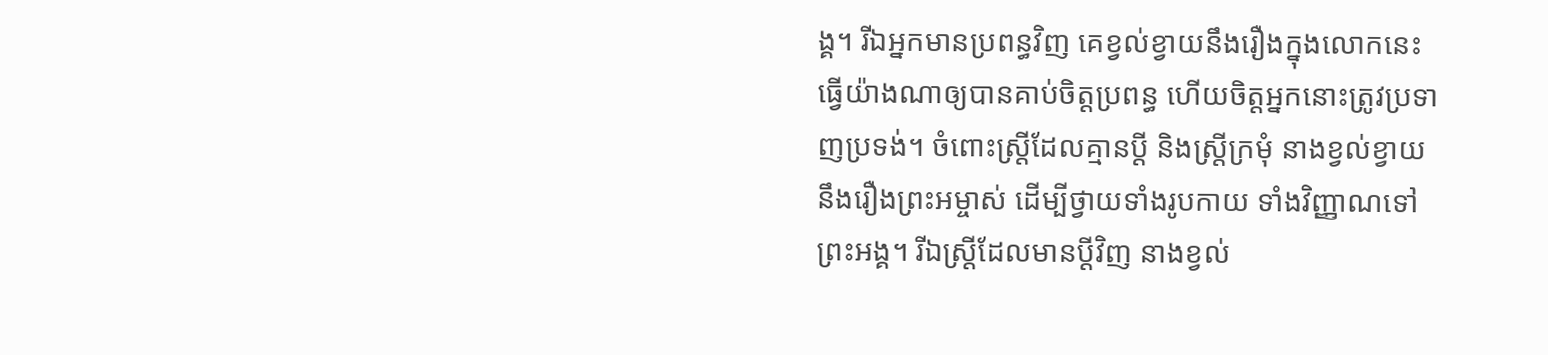ង្គ។ រីឯអ្នកមានប្រពន្ធវិញ គេខ្វល់ខ្វាយនឹងរឿងក្នុងលោកនេះ ធ្វើយ៉ាងណាឲ្យបានគាប់ចិត្តប្រពន្ធ ហើយចិត្តអ្នកនោះត្រូវប្រទាញប្រទង់។ ចំពោះស្ត្រីដែលគ្មានប្ដី និងស្ត្រីក្រមុំ នាងខ្វល់ខ្វាយនឹងរឿងព្រះអម្ចាស់ ដើម្បីថ្វាយទាំងរូបកាយ ទាំងវិញ្ញាណទៅព្រះអង្គ។ រីឯស្ត្រីដែលមានប្ដីវិញ នាងខ្វល់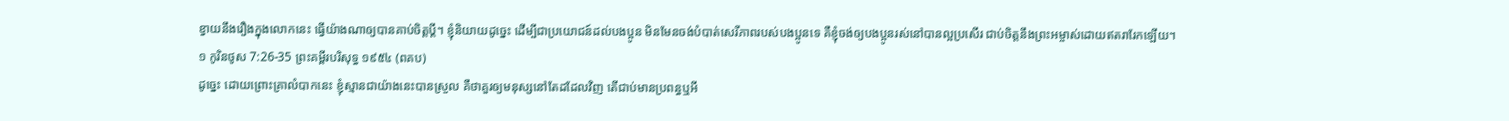ខ្វាយនឹងរឿងក្នុងលោកនេះ ធ្វើយ៉ាងណាឲ្យបានគាប់ចិត្តប្ដី។ ខ្ញុំនិយាយដូច្នេះ ដើម្បីជាប្រយោជន៍ដល់បងប្អូន មិនមែនចង់បំបាត់សេរីភាពរបស់បងប្អូនទេ គឺខ្ញុំចង់ឲ្យបងប្អូនរស់នៅបានល្អប្រសើរ ជាប់ចិត្តនឹងព្រះអម្ចាស់ដោយឥតរារែកឡើយ។
១ កូរិនថូស 7:26-35 ព្រះគម្ពីរបរិសុទ្ធ ១៩៥៤ (ពគប)
ដូច្នេះ ដោយព្រោះគ្រាលំបាកនេះ ខ្ញុំស្មានជាយ៉ាងនេះបានស្រួល គឺថាគួរឲ្យមនុស្សនៅតែដដែលវិញ តើជាប់មានប្រពន្ធឬអី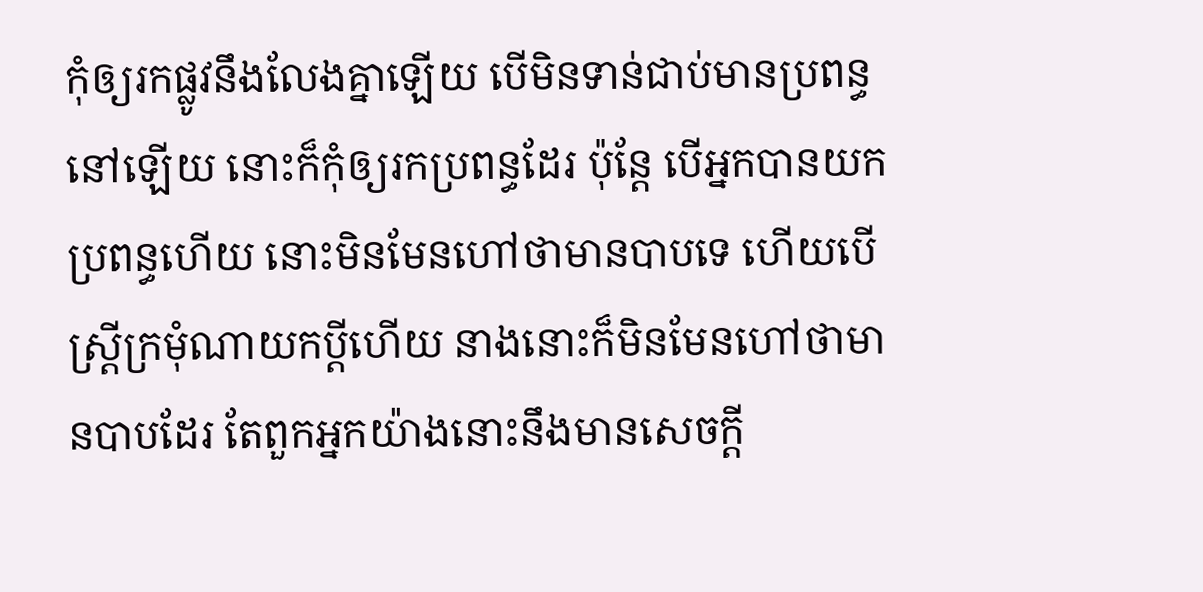កុំឲ្យរកផ្លូវនឹងលែងគ្នាឡើយ បើមិនទាន់ជាប់មានប្រពន្ធនៅឡើយ នោះក៏កុំឲ្យរកប្រពន្ធដែរ ប៉ុន្តែ បើអ្នកបានយកប្រពន្ធហើយ នោះមិនមែនហៅថាមានបាបទេ ហើយបើស្ត្រីក្រមុំណាយកប្ដីហើយ នាងនោះក៏មិនមែនហៅថាមានបាបដែរ តែពួកអ្នកយ៉ាងនោះនឹងមានសេចក្ដី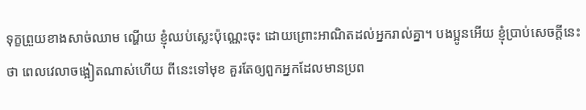ទុក្ខព្រួយខាងសាច់ឈាម ណ្ហើយ ខ្ញុំឈប់ស្លេះប៉ុណ្ណេះចុះ ដោយព្រោះអាណិតដល់អ្នករាល់គ្នា។ បងប្អូនអើយ ខ្ញុំប្រាប់សេចក្ដីនេះថា ពេលវេលាចង្អៀតណាស់ហើយ ពីនេះទៅមុខ គួរតែឲ្យពួកអ្នកដែលមានប្រព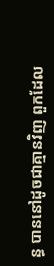ន្ធ បាននៅដូចជាគ្មានវិញ ពួកដែល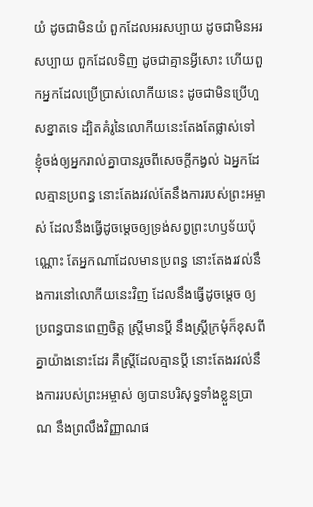យំ ដូចជាមិនយំ ពួកដែលអរសប្បាយ ដូចជាមិនអរសប្បាយ ពួកដែលទិញ ដូចជាគ្មានអ្វីសោះ ហើយពួកអ្នកដែលប្រើប្រាស់លោកីយនេះ ដូចជាមិនប្រើហួសខ្នាតទេ ដ្បិតគំរូនៃលោកីយនេះតែងតែផ្លាស់ទៅ ខ្ញុំចង់ឲ្យអ្នករាល់គ្នាបានរួចពីសេចក្ដីកង្វល់ ឯអ្នកដែលគ្មានប្រពន្ធ នោះតែងរវល់តែនឹងការរបស់ព្រះអម្ចាស់ ដែលនឹងធ្វើដូចម្តេចឲ្យទ្រង់សព្វព្រះហឫទ័យប៉ុណ្ណោះ តែអ្នកណាដែលមានប្រពន្ធ នោះតែងរវល់នឹងការនៅលោកីយនេះវិញ ដែលនឹងធ្វើដូចម្តេច ឲ្យប្រពន្ធបានពេញចិត្ត ស្ត្រីមានប្ដី នឹងស្ត្រីក្រមុំក៏ខុសពីគ្នាយ៉ាងនោះដែរ គឺស្ត្រីដែលគ្មានប្ដី នោះតែងរវល់នឹងការរបស់ព្រះអម្ចាស់ ឲ្យបានបរិសុទ្ធទាំងខ្លួនប្រាណ នឹងព្រលឹងវិញ្ញាណផ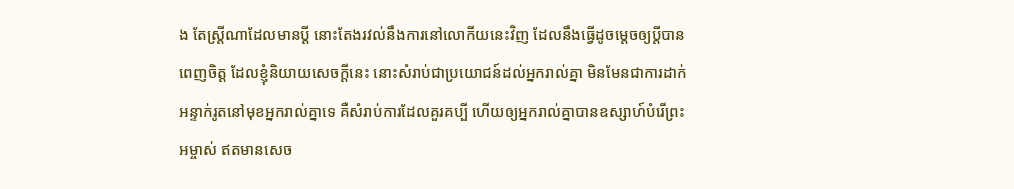ង តែស្ត្រីណាដែលមានប្ដី នោះតែងរវល់នឹងការនៅលោកីយនេះវិញ ដែលនឹងធ្វើដូចម្តេចឲ្យប្ដីបានពេញចិត្ត ដែលខ្ញុំនិយាយសេចក្ដីនេះ នោះសំរាប់ជាប្រយោជន៍ដល់អ្នករាល់គ្នា មិនមែនជាការដាក់អន្ទាក់រូតនៅមុខអ្នករាល់គ្នាទេ គឺសំរាប់ការដែលគួរគប្បី ហើយឲ្យអ្នករាល់គ្នាបានឧស្សាហ៍បំរើព្រះអម្ចាស់ ឥតមានសេច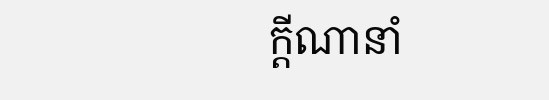ក្ដីណានាំ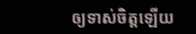ឲ្យទាស់ចិត្តឡើយ